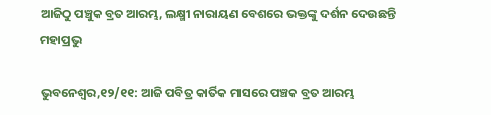ଆଜିଠୁ ପଞ୍ଚୁକ ବ୍ରତ ଆରମ୍ଭ, ଲକ୍ଷ୍ମୀ ନାରାୟଣ ବେଶରେ ଭକ୍ତଙ୍କୁ ଦର୍ଶନ ଦେଉଛନ୍ତି ମହାପ୍ରଭୁ

ଭୁବନେଶ୍ୱର,୧୨/୧୧: ଆଜି ପବିତ୍ର କାର୍ତିକ ମାସରେ ପଞ୍ଚକ ବ୍ରତ ଆରମ୍ଭ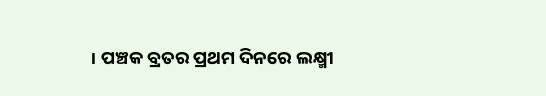। ପଞ୍ଚକ ବ୍ରତର ପ୍ରଥମ ଦିନରେ ଲକ୍ଷ୍ମୀ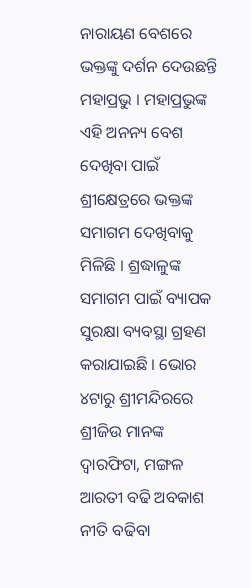ନାରାୟଣ ବେଶରେ ଭକ୍ତଙ୍କୁ ଦର୍ଶନ ଦେଉଛନ୍ତି ମହାପ୍ରଭୁ । ମହାପ୍ରଭୁଙ୍କ ଏହି ଅନନ୍ୟ ବେଶ ଦେଖିବା ପାଇଁ ଶ୍ରୀକ୍ଷେତ୍ରରେ ଭକ୍ତଙ୍କ ସମାଗମ ଦେଖିବାକୁ ମିଳିଛି । ଶ୍ରଦ୍ଧାଳୁଙ୍କ ସମାଗମ ପାଇଁ ବ୍ୟାପକ ସୁରକ୍ଷା ବ୍ୟବସ୍ଥା ଗ୍ରହଣ କରାଯାଇଛି । ଭୋର ୪ଟାରୁ ଶ୍ରୀମନ୍ଦିରରେ ଶ୍ରୀଜିଉ ମାନଙ୍କ ଦ୍ୱାରଫିଟା, ମଙ୍ଗଳ ଆରତୀ ବଢି ଅବକାଶ ନୀତି ବଢିବା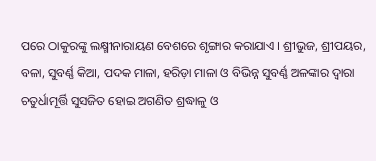ପରେ ଠାକୁରଙ୍କୁ ଲକ୍ଷ୍ମୀନାରାୟଣ ବେଶରେ ଶୃଙ୍ଗାର କରାଯାଏ । ଶ୍ରୀଭୁଜ, ଶ୍ରୀପୟର, ବଳା, ସୁବର୍ଣ୍ଣ କିଆ, ପଦକ ମାଳା, ହରିଡ଼ା ମାଳା ଓ ବିଭିନ୍ନ ସୁବର୍ଣ୍ଣ ଅଳଙ୍କାର ଦ୍ୱାରା ଚତୁର୍ଧାମୂର୍ତ୍ତି ସୁସଜିତ ହୋଇ ଅଗଣିତ ଶ୍ରଦ୍ଧାଳୁ ଓ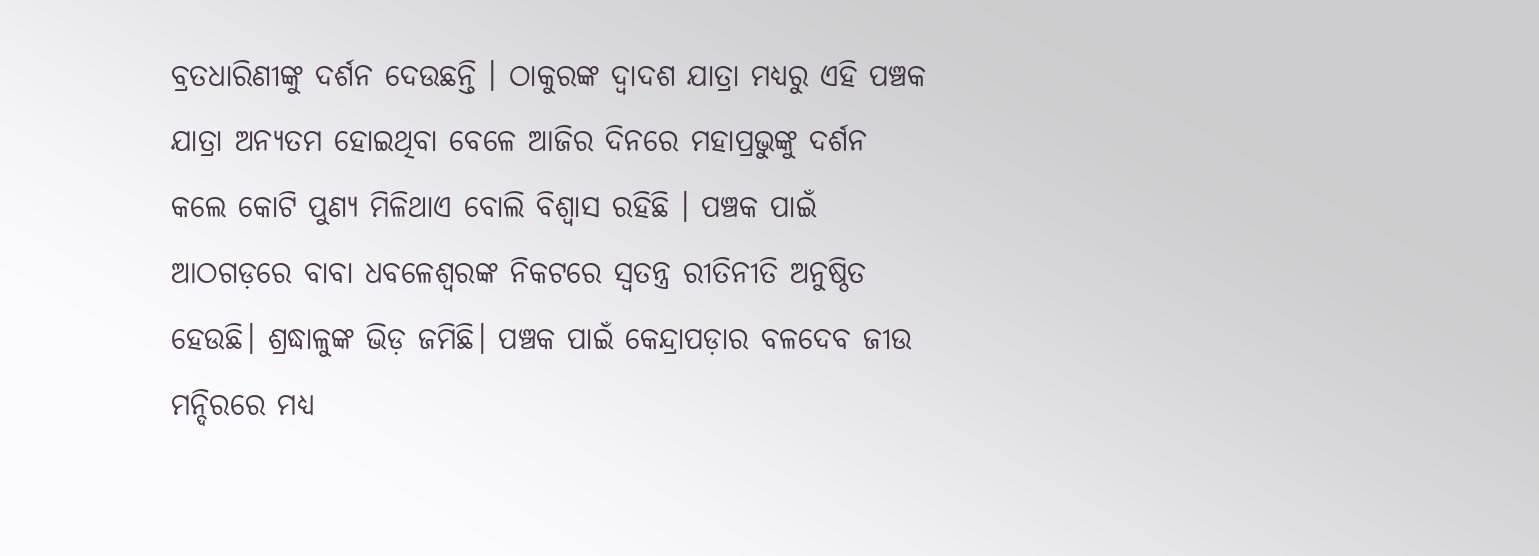ବ୍ରତଧାରିଣୀଙ୍କୁ ଦର୍ଶନ ଦେଉଛନ୍ତି । ଠାକୁରଙ୍କ ଦ୍ୱାଦଶ ଯାତ୍ରା ମଧ୍ୟରୁ ଏହି ପଞ୍ଚକ ଯାତ୍ରା ଅନ୍ୟତମ ହୋଇଥିବା ବେଳେ ଆଜିର ଦିନରେ ମହାପ୍ରଭୁଙ୍କୁ ଦର୍ଶନ କଲେ କୋଟି ପୁଣ୍ୟ ମିଳିଥାଏ ବୋଲି ବିଶ୍ୱାସ ରହିଛି । ପଞ୍ଚକ ପାଇଁ ଆଠଗଡ଼ରେ ବାବା ଧବଳେଶ୍ବରଙ୍କ ନିକଟରେ ସ୍ବତନ୍ତ୍ର ରୀତିନୀତି ଅନୁଷ୍ଠିତ ହେଉଛି। ଶ୍ରଦ୍ଧାଳୁଙ୍କ ଭିଡ଼ ଜମିଛି। ପଞ୍ଚକ ପାଇଁ କେନ୍ଦ୍ରାପଡ଼ାର ବଳଦେବ ଜୀଉ ମନ୍ଦିରରେ ମଧ୍ୟ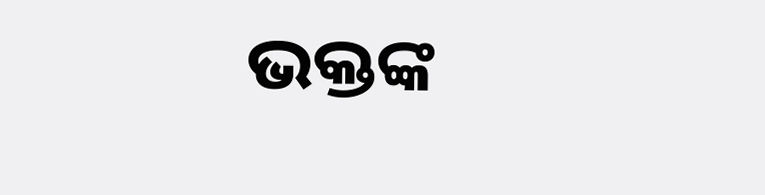ଭକ୍ତଙ୍କ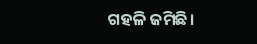ଗହଳି ଜମିଛି।